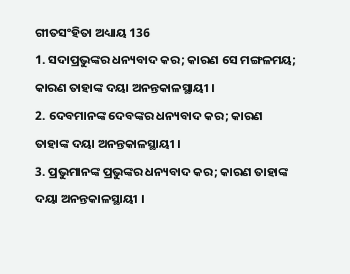ଗୀତସଂହିତା ଅଧ୍ୟାୟ 136
1. ସଦାପ୍ରଭୁଙ୍କର ଧନ୍ୟବାଦ କର; କାରଣ ସେ ମଙ୍ଗଳମୟ; କାରଣ ତାହାଙ୍କ ଦୟା ଅନନ୍ତକାଳସ୍ଥାୟୀ ।
2. ଦେବମାନଙ୍କ ଦେବଙ୍କର ଧନ୍ୟବାଦ କର; କାରଣ ତାହାଙ୍କ ଦୟା ଅନନ୍ତକାଳସ୍ଥାୟୀ ।
3. ପ୍ରଭୁମାନଙ୍କ ପ୍ରଭୁଙ୍କର ଧନ୍ୟବାଦ କର; କାରଣ ତାହାଙ୍କ ଦୟା ଅନନ୍ତକାଳସ୍ଥାୟୀ ।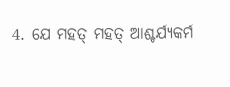4. ଯେ ମହତ୍ ମହତ୍ ଆଶ୍ଚର୍ଯ୍ୟକର୍ମ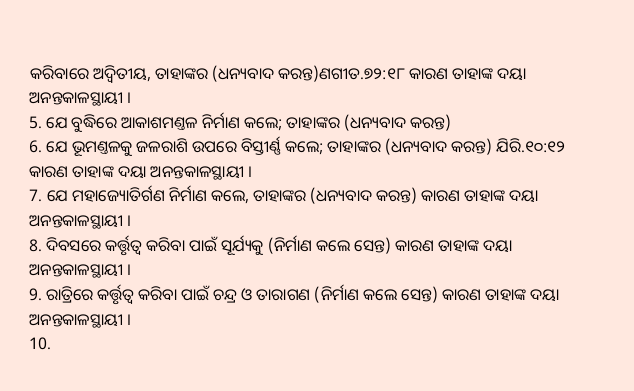କରିବାରେ ଅଦ୍ଵିତୀୟ, ତାହାଙ୍କର (ଧନ୍ୟବାଦ କରନ୍ତ)ଣଗୀତ.୭୨:୧୮ କାରଣ ତାହାଙ୍କ ଦୟା ଅନନ୍ତକାଳସ୍ଥାୟୀ ।
5. ଯେ ବୁଦ୍ଧିରେ ଆକାଶମଣ୍ତଳ ନିର୍ମାଣ କଲେ; ତାହାଙ୍କର (ଧନ୍ୟବାଦ କରନ୍ତ)
6. ଯେ ଭୂମଣ୍ତଳକୁ ଜଳରାଶି ଉପରେ ବିସ୍ତୀର୍ଣ୍ଣ କଲେ; ତାହାଙ୍କର (ଧନ୍ୟବାଦ କରନ୍ତ) ଯିରି.୧୦:୧୨ କାରଣ ତାହାଙ୍କ ଦୟା ଅନନ୍ତକାଳସ୍ଥାୟୀ ।
7. ଯେ ମହାଜ୍ୟୋତିର୍ଗଣ ନିର୍ମାଣ କଲେ, ତାହାଙ୍କର (ଧନ୍ୟବାଦ କରନ୍ତ) କାରଣ ତାହାଙ୍କ ଦୟା ଅନନ୍ତକାଳସ୍ଥାୟୀ ।
8. ଦିବସରେ କର୍ତ୍ତୃତ୍ଵ କରିବା ପାଇଁ ସୂର୍ଯ୍ୟକୁ (ନିର୍ମାଣ କଲେ ସେନ୍ତ) କାରଣ ତାହାଙ୍କ ଦୟା ଅନନ୍ତକାଳସ୍ଥାୟୀ ।
9. ରାତ୍ରିରେ କର୍ତ୍ତୃତ୍ଵ କରିବା ପାଇଁ ଚନ୍ଦ୍ର ଓ ତାରାଗଣ (ନିର୍ମାଣ କଲେ ସେନ୍ତ) କାରଣ ତାହାଙ୍କ ଦୟା ଅନନ୍ତକାଳସ୍ଥାୟୀ ।
10.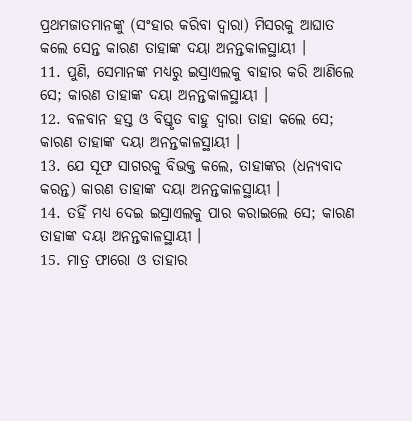ପ୍ରଥମଜାତମାନଙ୍କୁ (ସଂହାର କରିବା ଦ୍ଵାରା) ମିସରକୁ ଆଘାତ କଲେ ସେନ୍ତ କାରଣ ତାହାଙ୍କ ଦୟା ଅନନ୍ତକାଳସ୍ଥାୟୀ ।
11. ପୁଣି, ସେମାନଙ୍କ ମଧ୍ୟରୁ ଇସ୍ରାଏଲକୁ ବାହାର କରି ଆଣିଲେ ସେ; କାରଣ ତାହାଙ୍କ ଦୟା ଅନନ୍ତକାଳସ୍ଥାୟୀ ।
12. ବଳବାନ ହସ୍ତ ଓ ବିସ୍ତୃତ ବାହୁ ଦ୍ଵାରା ତାହା କଲେ ସେ; କାରଣ ତାହାଙ୍କ ଦୟା ଅନନ୍ତକାଳସ୍ଥାୟୀ ।
13. ଯେ ସୂଫ ସାଗରକୁ ବିଭକ୍ତ କଲେ, ତାହାଙ୍କର (ଧନ୍ୟବାଦ କରନ୍ତ) କାରଣ ତାହାଙ୍କ ଦୟା ଅନନ୍ତକାଳସ୍ଥାୟୀ ।
14. ତହିଁ ମଧ୍ୟ ଦେଇ ଇସ୍ରାଏଲକୁ ପାର କରାଇଲେ ସେ; କାରଣ ତାହାଙ୍କ ଦୟା ଅନନ୍ତକାଳସ୍ଥାୟୀ ।
15. ମାତ୍ର ଫାରୋ ଓ ତାହାର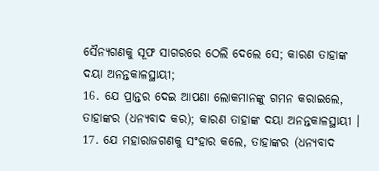ସୈନ୍ୟଗଣକୁ ସୂଫ ସାଗରରେ ଠେଲି ଦେଲେ ସେ; କାରଣ ତାହାଙ୍କ ଦୟା ଅନନ୍ତକାଳସ୍ଥାୟୀ;
16. ଯେ ପ୍ରାନ୍ତର ଦେଇ ଆପଣା ଲୋକମାନଙ୍କୁ ଗମନ କରାଇଲେ, ତାହାଙ୍କର (ଧନ୍ୟବାଦ କର); କାରଣ ତାହାଙ୍କ ଦୟା ଅନନ୍ତକାଳସ୍ଥାୟୀ ।
17. ଯେ ମହାରାଜଗଣକୁ ସଂହାର କଲେ, ତାହାଙ୍କର (ଧନ୍ୟବାଦ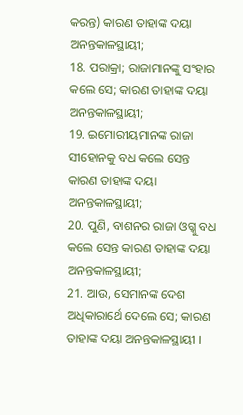କରନ୍ତ) କାରଣ ତାହାଙ୍କ ଦୟା ଅନନ୍ତକାଳସ୍ଥାୟୀ;
18. ପରାକ୍ରା; ରାଜାମାନଙ୍କୁ ସଂହାର କଲେ ସେ; କାରଣ ତାହାଙ୍କ ଦୟା ଅନନ୍ତକାଳସ୍ଥାୟୀ;
19. ଇମୋରୀୟମାନଙ୍କ ରାଜା ସୀହୋନକୁ ବଧ କଲେ ସେନ୍ତ କାରଣ ତାହାଙ୍କ ଦୟା ଅନନ୍ତକାଳସ୍ଥାୟୀ;
20. ପୁଣି, ବାଶନର ରାଜା ଓଗ୍କୁ ବଧ କଲେ ସେନ୍ତ କାରଣ ତାହାଙ୍କ ଦୟା ଅନନ୍ତକାଳସ୍ଥାୟୀ;
21. ଆଉ, ସେମାନଙ୍କ ଦେଶ ଅଧିକାରାର୍ଥେ ଦେଲେ ସେ; କାରଣ ତାହାଙ୍କ ଦୟା ଅନନ୍ତକାଳସ୍ଥାୟୀ ।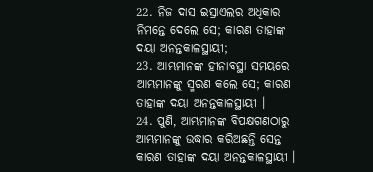22. ନିଜ ଦାସ ଇସ୍ରାଏଲର ଅଧିକାର ନିମନ୍ତେ ଦେଲେ ସେ; କାରଣ ତାହାଙ୍କ ଦୟା ଅନନ୍ତକାଳସ୍ଥାୟୀ;
23. ଆମ୍ଭମାନଙ୍କ ହୀନାବସ୍ଥା ସମୟରେ ଆମ୍ଭମାନଙ୍କୁ ସ୍ମରଣ କଲେ ସେ; କାରଣ ତାହାଙ୍କ ଦୟା ଅନନ୍ତକାଳସ୍ଥାୟୀ ।
24. ପୁଣି, ଆମ୍ଭମାନଙ୍କ ବିପକ୍ଷଗଣଠାରୁ ଆମ୍ଭମାନଙ୍କୁ ଉଦ୍ଧାର କରିଅଛନ୍ତି ସେନ୍ତ କାରଣ ତାହାଙ୍କ ଦୟା ଅନନ୍ତକାଳସ୍ଥାୟୀ ।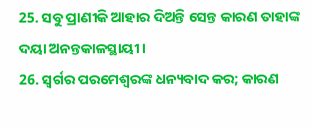25. ସବୁ ପ୍ରାଣୀକି ଆହାର ଦିଅନ୍ତି ସେନ୍ତ କାରଣ ତାହାଙ୍କ ଦୟା ଅନନ୍ତକାଳସ୍ଥାୟୀ ।
26. ସ୍ଵର୍ଗର ପରମେଶ୍ଵରଙ୍କ ଧନ୍ୟବାଦ କର; କାରଣ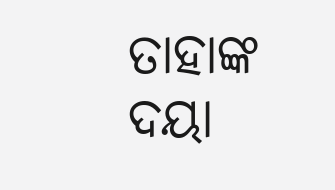ତାହାଙ୍କ ଦୟା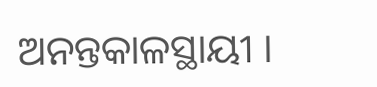ଅନନ୍ତକାଳସ୍ଥାୟୀ ।